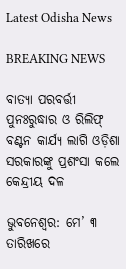Latest Odisha News

BREAKING NEWS

ବାତ୍ୟା ପରବର୍ତ୍ତୀ ପୁନଃରୁଦ୍ଧାର ଓ ରିଲିଫ୍ ବଣ୍ଟନ କାର୍ଯ୍ୟ ଲାଗି ଓଡ଼ିଶା ସରକାରଙ୍କୁ ପ୍ରଶଂସା କଲେ କେନ୍ଦ୍ରୀୟ ଦଳ

ଭୁବନେଶ୍ୱର: ମେ’ ୩ ତାରିଖରେ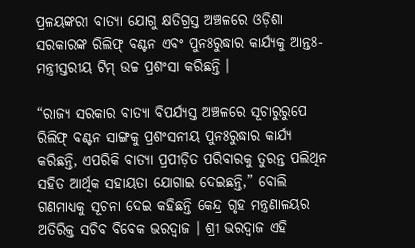ପ୍ରଳୟଙ୍କରୀ ବାତ୍ୟା ଯୋଗୁ କ୍ଷତିଗ୍ରସ୍ତ ଅଞ୍ଚଳରେ ଓଡ଼ିଶା ସରକାରଙ୍କ ରିଲିଫ୍ ବଣ୍ଟନ ଏବଂ ପୁନଃରୁଦ୍ଧାର କାର୍ଯ୍ୟକୁ ଆନ୍ତଃ-ମନ୍ତ୍ରୀସ୍ତରୀୟ ଟିମ୍ ଉଚ୍ଚ ପ୍ରଶଂସା କରିଛନ୍ତି ।

“ରାଜ୍ୟ ସରକାର ବାତ୍ୟା ବିପର୍ଯ୍ୟସ୍ତ ଅଞ୍ଚଳରେ ସୂଚାରୁରୁପେ ରିଲିଫ୍ ବଣ୍ଟନ ସାଙ୍ଗକୁ ପ୍ରଶଂସନୀୟ ପୁନଃରୁଦ୍ଧାର କାର୍ଯ୍ୟ କରିଛନ୍ତି, ଏପରିକି ବାତ୍ୟା ପ୍ରପୀଡ଼ିତ ପରିବାରକୁ ତୁରନ୍ତ ପଲିଥିନ ସହିତ ଆର୍ଥିକ ସହାୟତା ଯୋଗାଇ ଦେଇଛନ୍ତି,” ବୋଲି ଗଣମାଧ୍ୟକୁ ସୂଚନା ଦେଇ କହିଛନ୍ତି କେନ୍ଦ୍ର ଗୃହ ମନ୍ତ୍ରଣାଳୟର ଅତିରିକ୍ତ ସଚିବ ବିବେକ ଭରଦ୍ୱାଜ । ଶ୍ରୀ ଭରଦ୍ୱାଜ ଏହି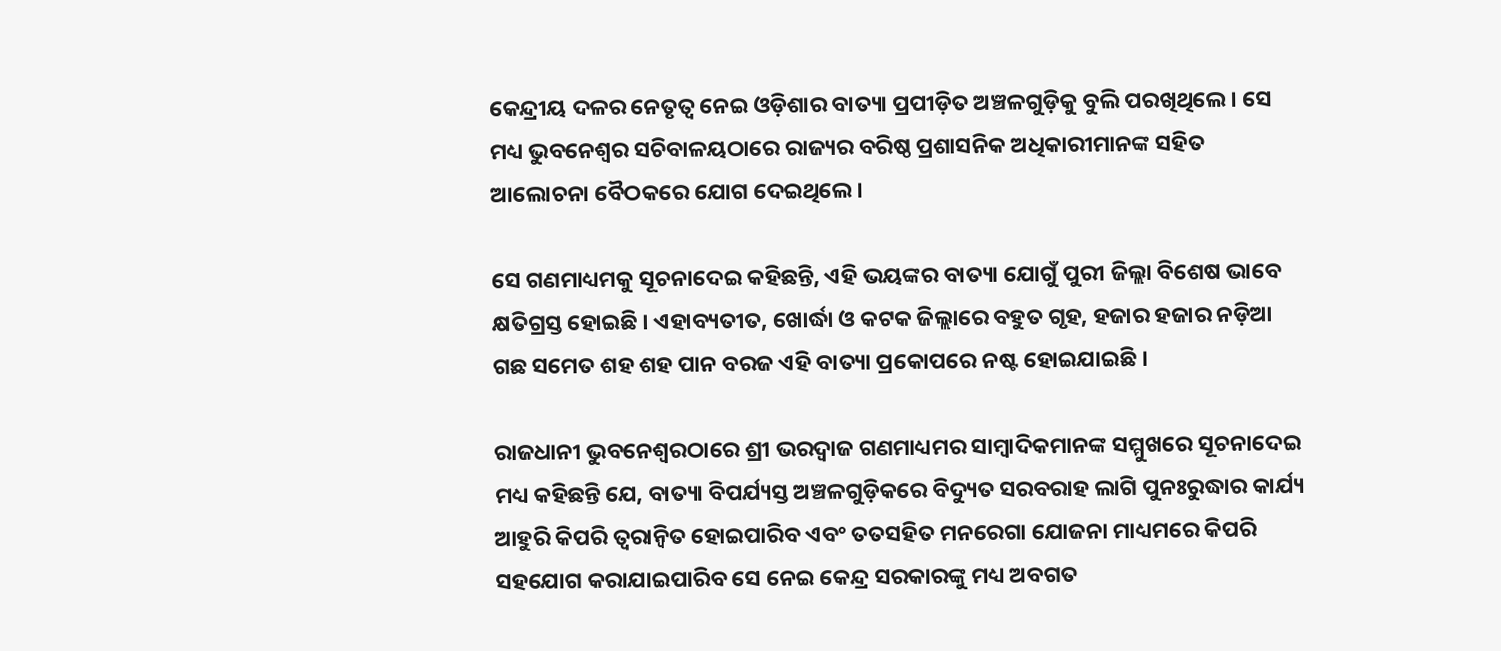କେନ୍ଦ୍ରୀୟ ଦଳର ନେତୃତ୍ୱ ନେଇ ଓଡ଼ିଶାର ବାତ୍ୟା ପ୍ରପୀଡ଼ିତ ଅଞ୍ଚଳଗୁଡ଼ିକୁ ବୁଲି ପରଖିଥିଲେ । ସେ ମଧ୍ୟ ଭୁବନେଶ୍ୱର ସଚିବାଳୟଠାରେ ରାଜ୍ୟର ବରିଷ୍ଠ ପ୍ରଶାସନିକ ଅଧିକାରୀମାନଙ୍କ ସହିତ ଆଲୋଚନା ବୈଠକରେ ଯୋଗ ଦେଇଥିଲେ ।

ସେ ଗଣମାଧ୍ୟମକୁ ସୂଚନାଦେଇ କହିଛନ୍ତି, ଏହି ଭୟଙ୍କର ବାତ୍ୟା ଯୋଗୁଁ ପୁରୀ ଜିଲ୍ଲା ବିଶେଷ ଭାବେ କ୍ଷତିଗ୍ରସ୍ତ ହୋଇଛି । ଏହାବ୍ୟତୀତ, ଖୋର୍ଦ୍ଧା ଓ କଟକ ଜିଲ୍ଲାରେ ବହୁତ ଗୃହ, ହଜାର ହଜାର ନଡ଼ିଆ ଗଛ ସମେତ ଶହ ଶହ ପାନ ବରଜ ଏହି ବାତ୍ୟା ପ୍ରକୋପରେ ନଷ୍ଟ ହୋଇଯାଇଛି ।

ରାଜଧାନୀ ଭୁବନେଶ୍ୱରଠାରେ ଶ୍ରୀ ଭରଦ୍ୱାଜ ଗଣମାଧ୍ୟମର ସାମ୍ବାଦିକମାନଙ୍କ ସମ୍ମୁଖରେ ସୂଚନାଦେଇ ମଧ୍ୟ କହିଛନ୍ତି ଯେ, ବାତ୍ୟା ବିପର୍ଯ୍ୟସ୍ତ ଅଞ୍ଚଳଗୁଡ଼ିକରେ ବିଦ୍ୟୁତ ସରବରାହ ଲାଗି ପୁନଃରୁଦ୍ଧାର କାର୍ଯ୍ୟ ଆହୁରି କିପରି ତ୍ୱରାନ୍ୱିତ ହୋଇପାରିବ ଏବଂ ତତସହିତ ମନରେଗା ଯୋଜନା ମାଧ୍ୟମରେ କିପରି ସହଯୋଗ କରାଯାଇପାରିବ ସେ ନେଇ କେନ୍ଦ୍ର ସରକାରଙ୍କୁ ମଧ୍ୟ ଅବଗତ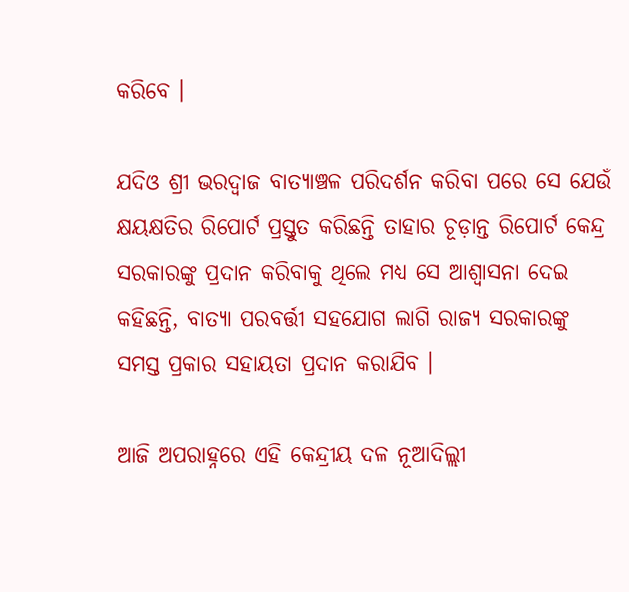କରିବେ ।

ଯଦିଓ ଶ୍ରୀ ଭରଦ୍ୱାଜ ବାତ୍ୟାଞ୍ଚଳ ପରିଦର୍ଶନ କରିବା ପରେ ସେ ଯେଉଁ କ୍ଷୟକ୍ଷତିର ରିପୋର୍ଟ ପ୍ରସ୍ତୁତ କରିଛନ୍ତି ତାହାର ଚୂଡ଼ାନ୍ତ ରିପୋର୍ଟ କେନ୍ଦ୍ର ସରକାରଙ୍କୁ ପ୍ରଦାନ କରିବାକୁ ଥିଲେ ମଧ୍ୟ ସେ ଆଶ୍ୱାସନା ଦେଇ କହିଛନ୍ତି, ବାତ୍ୟା ପରବର୍ତ୍ତୀ ସହଯୋଗ ଲାଗି ରାଜ୍ୟ ସରକାରଙ୍କୁ ସମସ୍ତ ପ୍ରକାର ସହାୟତା ପ୍ରଦାନ କରାଯିବ ।

ଆଜି ଅପରାହ୍ନରେ ଏହି କେନ୍ଦ୍ରୀୟ ଦଳ ନୂଆଦିଲ୍ଲୀ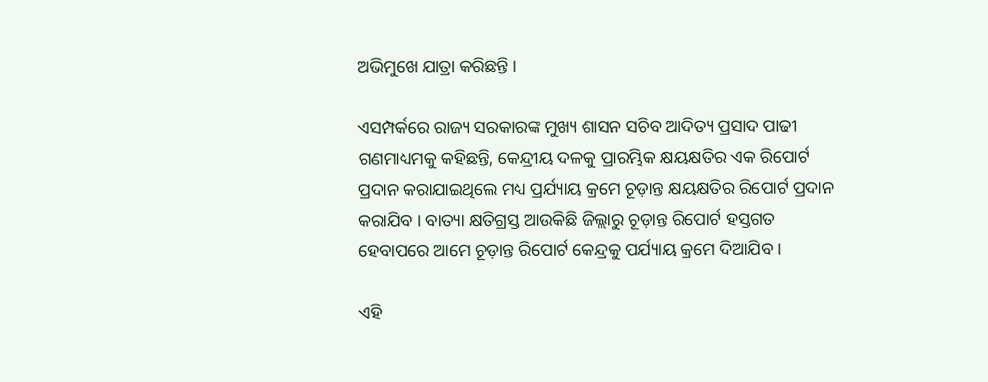ଅଭିମୁଖେ ଯାତ୍ରା କରିଛନ୍ତି ।

ଏସମ୍ପର୍କରେ ରାଜ୍ୟ ସରକାରଙ୍କ ମୁଖ୍ୟ ଶାସନ ସଚିବ ଆଦିତ୍ୟ ପ୍ରସାଦ ପାଢୀ ଗଣମାଧ୍ୟମକୁ କହିଛନ୍ତି, କେନ୍ଦ୍ରୀୟ ଦଳକୁ ପ୍ରାରମ୍ଭିକ କ୍ଷୟକ୍ଷତିର ଏକ ରିପୋର୍ଟ ପ୍ରଦାନ କରାଯାଇଥିଲେ ମଧ୍ୟ ପ୍ରର୍ଯ୍ୟାୟ କ୍ରମେ ଚୂଡ଼ାନ୍ତ କ୍ଷୟକ୍ଷତିର ରିପୋର୍ଟ ପ୍ରଦାନ କରାଯିବ । ବାତ୍ୟା କ୍ଷତିଗ୍ରସ୍ତ ଆଉକିଛି ଜିଲ୍ଲାରୁ ଚୂଡ଼ାନ୍ତ ରିପୋର୍ଟ ହସ୍ତଗତ ହେବାପରେ ଆମେ ଚୂଡ଼ାନ୍ତ ରିପୋର୍ଟ କେନ୍ଦ୍ରକୁ ପର୍ଯ୍ୟାୟ କ୍ରମେ ଦିଆଯିବ ।

ଏହି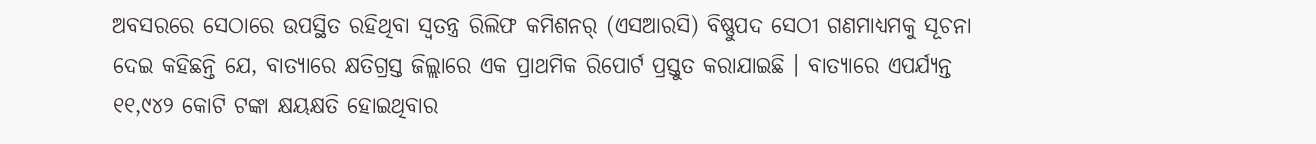ଅବସରରେ ସେଠାରେ ଉପସ୍ଥିତ ରହିଥିବା ସ୍ୱତନ୍ତ୍ର ରିଲିଫ କମିଶନର୍ (ଏସଆରସି) ବିଷ୍ଣୁପଦ ସେଠୀ ଗଣମାଧ୍ୟମକୁ ସୂଚନା ଦେଇ କହିଛନ୍ତି ଯେ, ବାତ୍ୟାରେ କ୍ଷତିଗ୍ରସ୍ତ ଜିଲ୍ଲାରେ ଏକ ପ୍ରାଥମିକ ରିପୋର୍ଟ ପ୍ରସ୍ତୁତ କରାଯାଇଛି । ବାତ୍ୟାରେ ଏପର୍ଯ୍ୟନ୍ତ ୧୧,୯୪୨ କୋଟି ଟଙ୍କା କ୍ଷୟକ୍ଷତି ହୋଇଥିବାର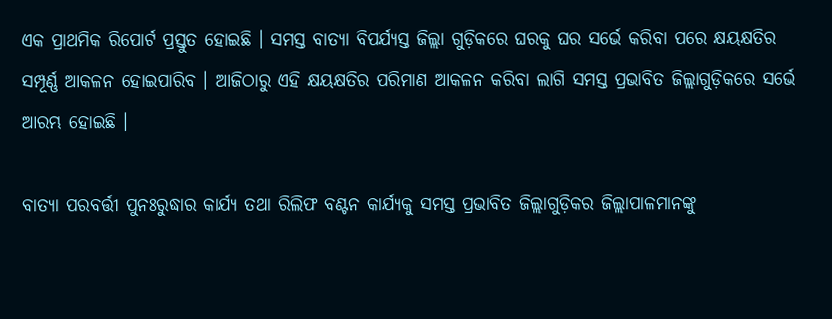ଏକ ପ୍ରାଥମିକ ରିପୋର୍ଟ ପ୍ରସ୍ତୁତ ହୋଇଛି । ସମସ୍ତ ବାତ୍ୟା ବିପର୍ଯ୍ୟସ୍ତ ଜିଲ୍ଲା ଗୁଡ଼ିକରେ ଘରକୁ ଘର ସର୍ଭେ କରିବା ପରେ କ୍ଷୟକ୍ଷତିର ସମ୍ପୂର୍ଣ୍ଣ ଆକଳନ ହୋଇପାରିବ । ଆଜିଠାରୁ ଏହି କ୍ଷୟକ୍ଷତିର ପରିମାଣ ଆକଳନ କରିବା ଲାଗି ସମସ୍ତ ପ୍ରଭାବିତ ଜିଲ୍ଲାଗୁଡ଼ିକରେ ସର୍ଭେ ଆରମ୍ଭ ହୋଇଛି ।

ବାତ୍ୟା ପରବର୍ତ୍ତୀ ପୁନଃରୁଦ୍ଧାର କାର୍ଯ୍ୟ ତଥା ରିଲିଫ ବଣ୍ଟନ କାର୍ଯ୍ୟକୁ ସମସ୍ତ ପ୍ରଭାବିତ ଜିଲ୍ଲାଗୁଡ଼ିକର ଜିଲ୍ଲାପାଳମାନଙ୍କୁ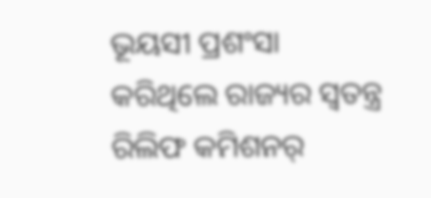ଭୂୟସୀ ପ୍ରଶଂସା କରିଥିଲେ ରାଜ୍ୟର ସ୍ୱତନ୍ତ୍ର ରିଲିଫ କମିଶନର୍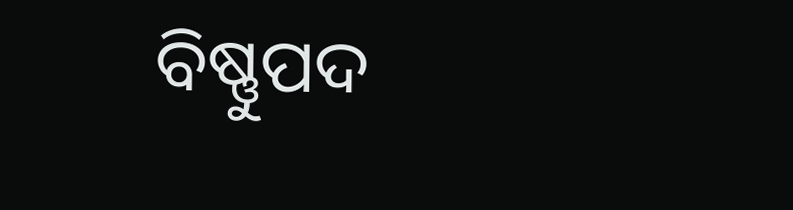ବିଷ୍ଣୁପଦ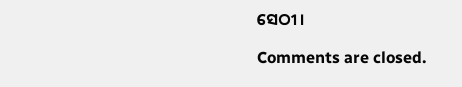ସେଠୀ ।

Comments are closed.